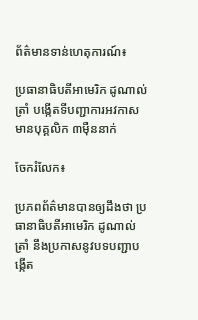ព័ត៌មានទាន់ហេតុការណ៍៖

ប្រធានាធិបតីអាមេរិក ដូណាល់ ត្រាំ បង្កើតទីបញ្ជាការអវកាស មានបុគ្គលិក ៣ម៉ឺននាក់

ចែករំលែក៖

ប្រភពព័ត៌មានបានឲ្យដឹងថា ប្រធានាធិបតីអាមេរិក ដូណាល់ ត្រាំ នឹងប្រកាសនូវបទបញ្ជាបង្កើត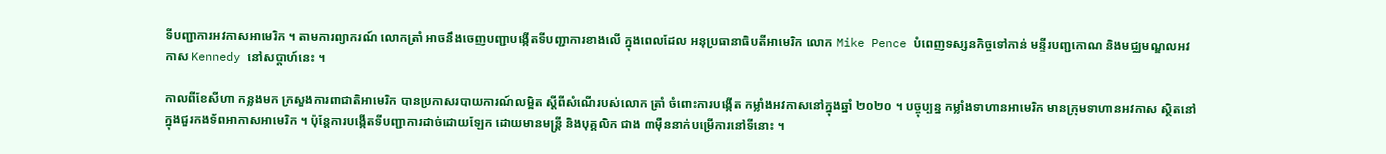ទីបញ្ជាការអវកាសអាមេរិក ។ តាមការព្យាករណ៍ លោកត្រាំ អាចនឹងចេញបញ្ជាបង្កើតទីបញ្ជាការខាងលើ ក្នុងពេលដែល អនុប្រធានាធិបតីអាមេរិក លោក Mike Pence បំពេញទស្សនកិច្ចទៅកាន់ មន្ទីរបញ្ជកោណ និងមជ្ឈមណ្ឌលអវកាស Kennedy នៅសប្តាហ៍នេះ ។

កាលពីខែសីហា កន្លងមក ក្រសួងការពាជាតិអាមេរិក បានប្រកាសរបាយការណ៍លម្អិត ស្តីពីសំណើរបស់លោក ត្រាំ ចំពោះការបង្កើត កម្លាំងអវកាសនៅក្នុងឆ្នាំ ២០២០ ។ បច្ចុប្បន្ន កម្លាំងទាហានអាមេរិក មានក្រុមទាហានអវកាស ស្ថិតនៅក្នុងជួរកងទ័ពអាកាសអាមេរិក ។ ប៉ុន្តែការបង្កើតទីបញ្ជាការដាច់ដោយឡែក ដោយមានមន្ត្រី និងបុគ្គលិក ជាង ៣ម៉ឺននាក់បម្រើការនៅទីនោះ ។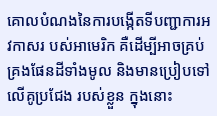គោលបំណងនៃការបង្កើតទីបញ្ជាការអវកាសរ បស់អាមេរិក គឺដើម្បីអាចគ្រប់គ្រងផែនដីទាំងមូល និងមានប្រៀបទៅលើគូប្រជែង របស់ខ្លួន ក្នុងនោះ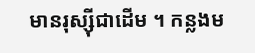មានរុស្ស៊ីជាដើម ។ កន្លងម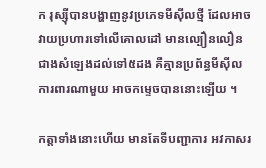ក រុស្ស៊ីបានបង្ហាញនូវប្រភេទមីស៊ីលថ្មី ដែលអាចវាយប្រហារទៅលើគោលដៅ មានល្បឿនលឿន ជាងសំឡេងដល់ទៅ៥ដង គឺគ្មានប្រព័ន្ធមីស៊ីលការពារណាមួយ អាចកម្ទេចបាននោះឡើយ ។

កត្តាទាំងនោះហើយ មានតែទីបញ្ជាការ អវកាសរ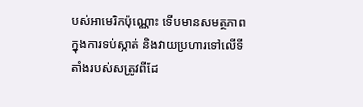បស់អាមេរិកប៉ុណ្ណោះ ទើបមានសមត្ថភាព ក្នុងការទប់ស្កាត់ និងវាយប្រហារទៅលើទីតាំងរបស់សត្រូវពីដែ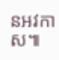នអវកាស៕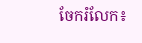ចែករំលែក៖